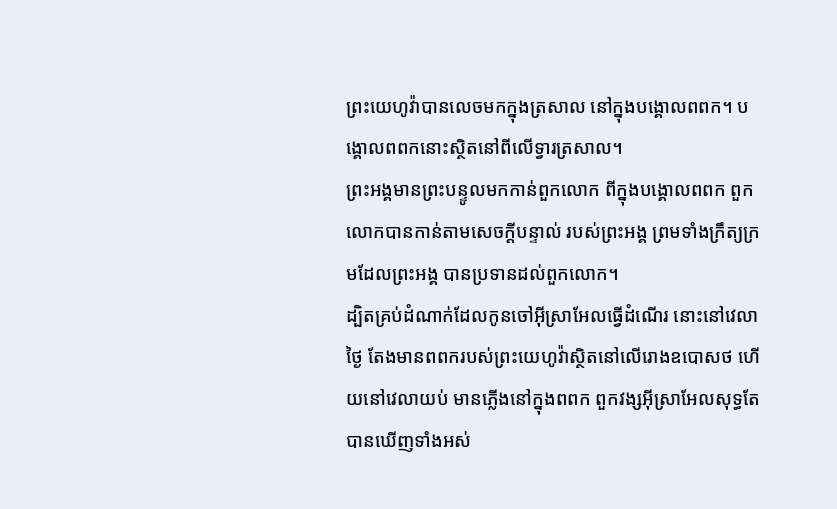ព្រះយេហូវ៉ាបានលេចមកក្នុងត្រសាល នៅក្នុងបង្គោលពពក។ បង្គោលពពកនោះស្ថិតនៅពីលើទ្វារត្រសាល។
ព្រះអង្គមានព្រះបន្ទូលមកកាន់ពួកលោក ពីក្នុងបង្គោលពពក ពួកលោកបានកាន់តាមសេចក្ដីបន្ទាល់ របស់ព្រះអង្គ ព្រមទាំងក្រឹត្យក្រមដែលព្រះអង្គ បានប្រទានដល់ពួកលោក។
ដ្បិតគ្រប់ដំណាក់ដែលកូនចៅអ៊ីស្រាអែលធ្វើដំណើរ នោះនៅវេលាថ្ងៃ តែងមានពពករបស់ព្រះយេហូវ៉ាស្ថិតនៅលើរោងឧបោសថ ហើយនៅវេលាយប់ មានភ្លើងនៅក្នុងពពក ពួកវង្សអ៊ីស្រាអែលសុទ្ធតែបានឃើញទាំងអស់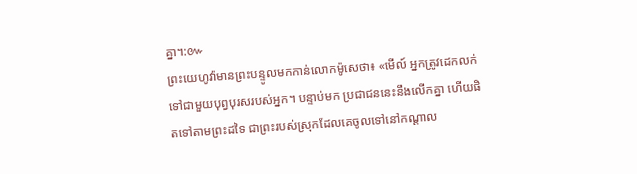គ្នា។:៚
ព្រះយេហូវ៉ាមានព្រះបន្ទូលមកកាន់លោកម៉ូសេថា៖ «មើល៍ អ្នកត្រូវដេកលក់ទៅជាមួយបុព្វបុរសរបស់អ្នក។ បន្ទាប់មក ប្រជាជននេះនឹងលើកគ្នា ហើយផិតទៅតាមព្រះដទៃ ជាព្រះរបស់ស្រុកដែលគេចូលទៅនៅកណ្ដាល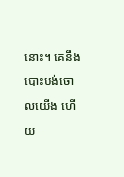នោះ។ គេនឹងបោះបង់ចោលយើង ហើយ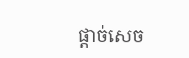ផ្តាច់សេច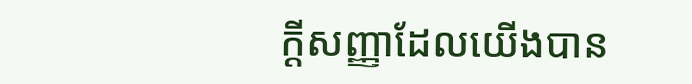ក្ដីសញ្ញាដែលយើងបាន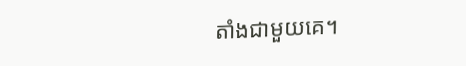តាំងជាមួយគេ។